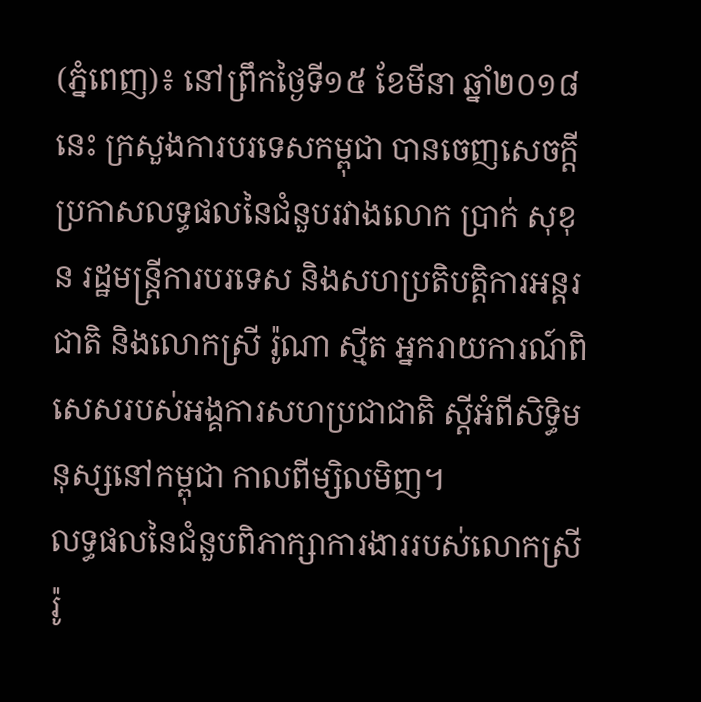(ភ្នំពេញ)៖ នៅព្រឹកថ្ងៃទី១៥ ខែមីនា ឆ្នាំ២០១៨ នេះ ក្រសួងការបរទេសកម្ពុជា បានចេញសេចក្តីប្រកាសលទ្ធផលនៃជំនួបរវាងលោក ប្រាក់ សុខុន រដ្ឋមន្រ្តីការបរទេស និងសហប្រតិបត្តិការអន្តរជាតិ និងលោកស្រី រ៉ូណា ស្មីត អ្នករាយការណ៍ពិសេសរបស់អង្គការសហប្រជាជាតិ ស្តីអំពីសិទ្ធិមនុស្សនៅកម្ពុជា កាលពីម្សិលមិញ។
លទ្ធផលនៃជំនួបពិភាក្សាការងាររបស់លោកស្រី រ៉ូ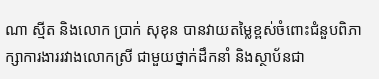ណា ស្មីត និងលោក ប្រាក់ សុខុន បានវាយតម្លៃខ្ពស់ចំពោះជំនួបពិភាក្សាការងាររវាងលោកស្រី ជាមួយថ្នាក់ដឹកនាំ និងស្ថាប័នជា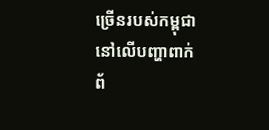ច្រើនរបស់កម្ពុជា នៅលើបញ្ហាពាក់ព័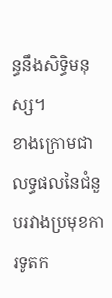ន្ធនឹងសិទ្ធិមនុស្ស។
ខាងក្រោមជាលទ្ធផលនៃជំនួបរវាងប្រមុខការទូតក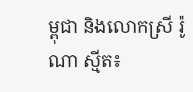ម្ពុជា និងលោកស្រី រ៉ូណា ស្មីត៖